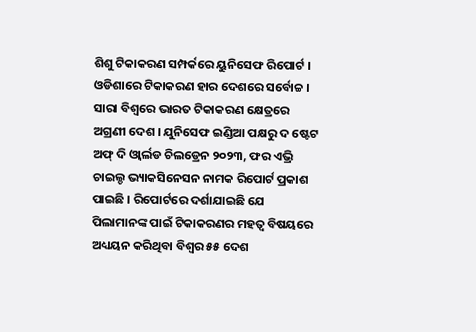ଶିଶୁ ଟିକାକରଣ ସମ୍ପର୍କରେ ୟୁନିସେଫ ରିପୋର୍ଟ । ଓଡିଶାରେ ଟିକାକରଣ ହାର ଦେଶରେ ସର୍ବୋଚ୍ଚ । ସାରା ବିଶ୍ୱରେ ଭାରତ ଟିକାକରଣ କ୍ଷେତ୍ରରେ ଅଗ୍ରଣୀ ଦେଶ । ଯୁନିସେଫ ଇଣ୍ଡିଆ ପକ୍ଷରୁ ଦ ଷ୍ଟେଟ ଅଫ୍ ଦି ଓ୍ୱାର୍ଲଡ ଚିଲଡ୍ରେନ ୨୦୨୩, ଫର ଏଭ୍ରି ଚାଇଲ୍ଡ ଭ୍ୟାକସିନେସନ ନାମକ ରିପୋର୍ଟ ପ୍ରକାଶ ପାଇଛି । ରିପୋର୍ଟରେ ଦର୍ଶାଯାଇଛି ଯେ ପିଲାମାନଙ୍କ ପାଇଁ ଟିକାକରଣର ମହତ୍ୱ ବିଷୟରେ ଅଧ୍ୟୟନ କରିଥିବା ବିଶ୍ୱର ୫୫ ଦେଶ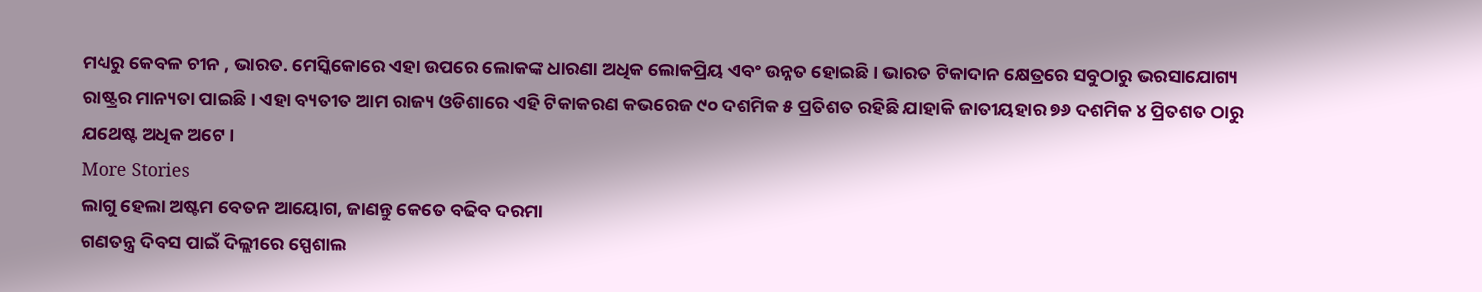ମଧ୍ୟରୁ କେବଳ ଚୀନ , ଭାରତ. ମେସ୍କିକୋରେ ଏହା ଉପରେ ଲୋକଙ୍କ ଧାରଣା ଅଧିକ ଲୋକପ୍ରିୟ ଏବଂ ଉନ୍ନତ ହୋଇଛି । ଭାରତ ଟିକାଦାନ କ୍ଷେତ୍ରରେ ସବୁଠାରୁ ଭରସାଯୋଗ୍ୟ ରାଷ୍ଟ୍ରର ମାନ୍ୟତା ପାଇଛି । ଏହା ବ୍ୟତୀତ ଆମ ରାଜ୍ୟ ଓଡିଶାରେ ଏହି ଟିକାକରଣ କଭରେଜ ୯୦ ଦଶମିକ ୫ ପ୍ରତିଶତ ରହିଛି ଯାହାକି ଜାତୀୟହାର ୭୬ ଦଶମିକ ୪ ପ୍ରିତଶତ ଠାରୁ ଯଥେଷ୍ଟ ଅଧିକ ଅଟେ ।
More Stories
ଲାଗୁ ହେଲା ଅଷ୍ଟମ ବେତନ ଆୟୋଗ, ଜାଣନ୍ତୁ କେତେ ବଢିବ ଦରମା
ଗଣତନ୍ତ୍ର ଦିବସ ପାଇଁ ଦିଲ୍ଲୀରେ ସ୍ପେଶାଲ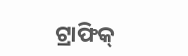ଟ୍ରାଫିକ୍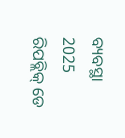ବ୍ୟବସ୍ଥା
2025 ରିପବ୍ଲିକ୍ ଡେ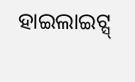ହାଇଲାଇଟ୍ସ୍